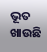ଭୂତ ଖାଉଛି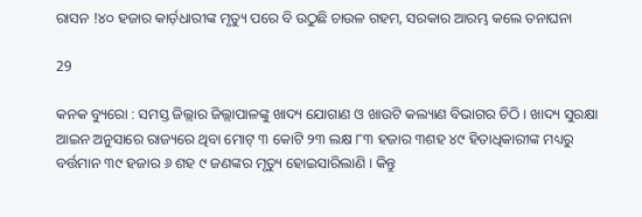ରାସନ !୪୦ ହଜାର କାର୍ଡ଼ଧାରୀଙ୍କ ମୃତ୍ୟୁ ପରେ ବି ଉଠୁଛି ଚାଉଳ ଗହମ, ସରକାର ଆରମ୍ଭ କଲେ ତନାଘନା

29

କନକ ବ୍ୟୁରୋ : ସମସ୍ତ ଜିଲ୍ଲାର ଜିଲ୍ଲାପାଳଙ୍କୁ ଖାଦ୍ୟ ଯୋଗାଣ ଓ ଖାଉଟି କଲ୍ୟାଣ ବିଭାଗର ଚିଠି । ଖାଦ୍ୟ ସୁରକ୍ଷା ଆଇନ ଅନୁସାରେ ରାଜ୍ୟରେ ଥିବା ମୋଟ୍ ୩ କୋଟି ୨୩ ଲକ୍ଷ ୮୩ ହଜାର ୩ଶହ ୪୯ ହିତାଧିକାରୀଙ୍କ ମଧ୍ୟରୁ ବର୍ତ୍ତମାନ ୩୯ ହଜାର ୬ ଶହ ୯ ଜଣଙ୍କର ମୃତ୍ୟୁ ହୋଇସାରିଲାଣି । କିନ୍ତୁ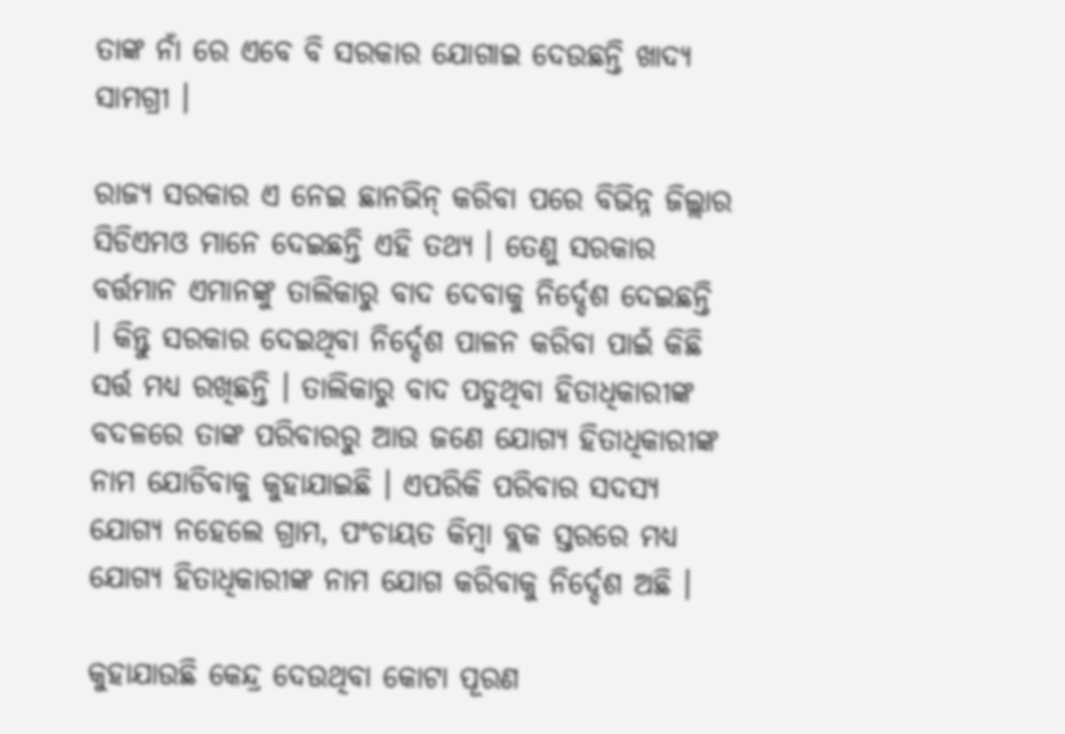ତାଙ୍କ ନାଁ ରେ ଏବେ ବି ସରକାର ଯୋଗାଇ ଦେଉଛନ୍ତି ଖାଦ୍ୟ ସାମଗ୍ରୀ ।

ରାଜ୍ୟ ସରକାର ଏ ନେଇ ଛାନଭିନ୍ କରିବା ପରେ ବିଭିନ୍ନ ଜିଲ୍ଲାର ସିଡିଏମଓ ମାନେ ଦେଇଛନ୍ତି ଏହି ତଥ୍ୟ । ତେଣୁ ସରକାର ବର୍ତ୍ତମାନ ଏମାନଙ୍କୁ ତାଲିକାରୁ ବାଦ ଦେବାକୁ ନିର୍ଦ୍ଦେଶ ଦେଇଛନ୍ତି । କିନ୍ତୁ ସରକାର ଦେଇଥିବା ନିର୍ଦ୍ଦେଶ ପାଳନ କରିବା ପାଇଁ କିଛି ସର୍ତ୍ତ ମଧ୍ୟ ରଖିଛନ୍ତି । ତାଲିକାରୁ ବାଦ ପଡୁଥିବା ହିତାଧିକାରୀଙ୍କ ବଦଳରେ ତାଙ୍କ ପରିବାରରୁ ଆଉ ଜଣେ ଯୋଗ୍ୟ ହିତାଧିକାରୀଙ୍କ ନାମ ଯୋଡିବାକୁ କୁହାଯାଇଛି । ଏପରିକି ପରିବାର ସଦସ୍ୟ ଯୋଗ୍ୟ ନହେଲେ ଗ୍ରାମ, ପଂଚାୟତ କିମ୍ବା ବ୍ଲକ ସ୍ତରରେ ମଧ୍ୟ ଯୋଗ୍ୟ ହିତାଧିକାରୀଙ୍କ ନାମ ଯୋଗ କରିବାକୁ ନିର୍ଦ୍ଦେଶ ଅଛି ।

କୁହାଯାଉଛି କେନ୍ଦ୍ର ଦେଉଥିବା କୋଟା ପୂରଣ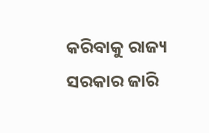କରିବାକୁ ରାଜ୍ୟ ସରକାର ଜାରି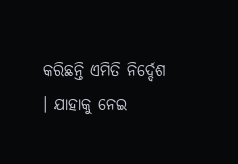କରିଛନ୍ତି ଏମିତି ନିର୍ଦ୍ଦେଶ । ଯାହାକୁ ନେଇ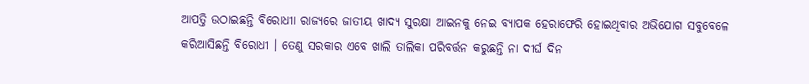ଆପତ୍ତି ଉଠାଇଛନ୍ତି ବିରୋଧୀା ରାଜ୍ୟରେ ଜାତୀୟ ଖାଦ୍ୟ ସୁରକ୍ଷା ଆଇନକୁ ନେଇ ବ୍ୟାପକ ହେରାଫେରି ହୋଇଥିବାର ଅଭିଯୋଗ ସବୁବେଳେ କରିଆସିଛନ୍ତି ବିରୋଧୀ । ତେଣୁ ସରକାର ଏବେ ଖାଲି ତାଲିକା ପରିବର୍ତ୍ତନ କରୁଛନ୍ତି ନା ଦୀର୍ଘ ଦିନ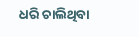ଧରି ଚାଲିଥିବା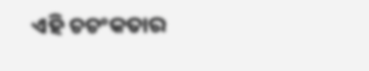ଏହି ଚଚଂକତାର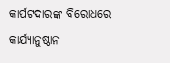କାର୍ପଟଦାରଙ୍କ ବିରୋଧରେ କାର୍ଯ୍ୟାନୁଷ୍ଠାନ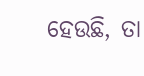ହେଉଛି, ତା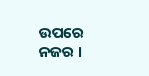ଉପରେ ନଜର ।